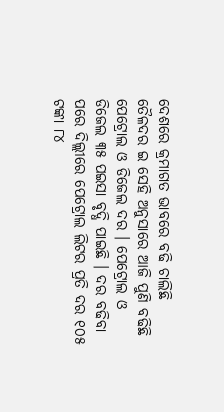ଦେଶରେ କ୍ରମାଗତ ଭାବରେ ବଢି ଚାଲିଛି ତୈଳଦର ଇ ସେହି ଅନୁସାରେ ଆଜି ପୁଣି ବଢିଛି ପେଟ୍ରୋଲ ଓ ଡିଜେଲ ଦର । ପେଟ୍ରୋଲ ଓ ଡିଜେଲ ୩୫ ପଇସା ବୃଦ୍ଧି ପାଇଛି । ଦର ବଢିବା ପରେ ଦିଲ୍ଲୀରେ ପେଟ୍ରୋଲ ଲିଟର ପ୍ରତି ଦର ୧୦୫ ଟଙ୍କା ୮୪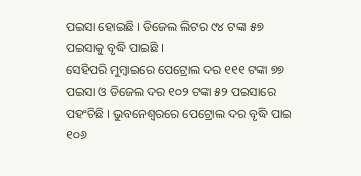ପଇସା ହୋଇଛି । ଡିଜେଲ ଲିଟର ୯୪ ଟଙ୍କା ୫୭ ପଇସାକୁ ବୃଦ୍ଧି ପାଇଛି ।
ସେହିପରି ମୁମ୍ବାଇରେ ପେଟ୍ରୋଲ ଦର ୧୧୧ ଟଙ୍କା ୭୭ ପଇସା ଓ ଡିଜେଲ ଦର ୧୦୨ ଟଙ୍କା ୫୨ ପଇସାରେ ପହଂଚିଛି । ଭୁବନେଶ୍ୱରରେ ପେଟ୍ରୋଲ ଦର ବୃଦ୍ଧି ପାଇ ୧୦୬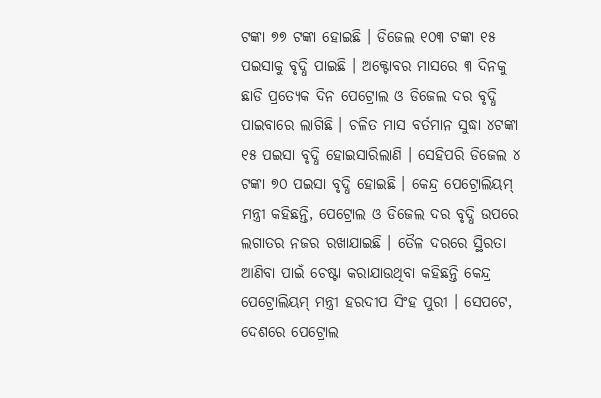ଟଙ୍କା ୭୭ ଟଙ୍କା ହୋଇଛି । ଡିଜେଲ ୧୦୩ ଟଙ୍କା ୧୫ ପଇସାକୁ ବୃଦ୍ଧି ପାଇଛି । ଅକ୍ଟୋବର ମାସରେ ୩ ଦିନକୁ ଛାଡି ପ୍ରତ୍ୟେକ ଦିନ ପେଟ୍ରୋଲ ଓ ଡିଜେଲ ଦର ବୃଦ୍ଧି ପାଇବାରେ ଲାଗିଛି । ଚଳିତ ମାସ ବର୍ତମାନ ସୁଦ୍ଧା ୪ଟଙ୍କା ୧୫ ପଇସା ବୃଦ୍ଧି ହୋଇସାରିଲାଣି । ସେହିପରି ଡିଜେଲ ୪ ଟଙ୍କା ୭୦ ପଇସା ବୃଦ୍ଧି ହୋଇଛି । କେନ୍ଦ୍ର ପେଟ୍ରୋଲିୟମ୍ ମନ୍ତ୍ରୀ କହିଛନ୍ତି, ପେଟ୍ରୋଲ ଓ ଡିଜେଲ ଦର ବୃଦ୍ଧି ଉପରେ ଲଗାତର ନଜର ରଖାଯାଇଛି । ତୈଳ ଦରରେ ସ୍ଥିରତା ଆଣିବା ପାଇଁ ଚେଷ୍ଟା କରାଯାଉଥିବା କହିଛନ୍ତି କେନ୍ଦ୍ର ପେଟ୍ରୋଲିୟମ୍ ମନ୍ତ୍ରୀ ହରଦୀପ ସିଂହ ପୁରୀ । ସେପଟେ, ଦେଶରେ ପେଟ୍ରୋଲ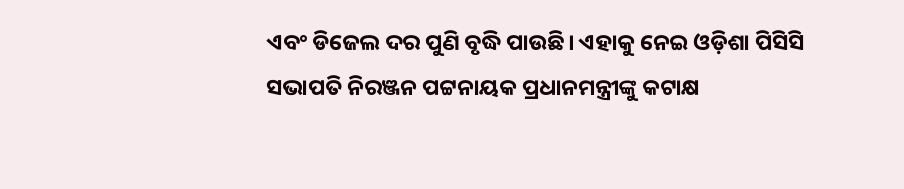ଏବଂ ଡିଜେଲ ଦର ପୁଣି ବୃଦ୍ଧି ପାଉଛି। ଏହାକୁ ନେଇ ଓଡ଼ିଶା ପିସିସି ସଭାପତି ନିରଞ୍ଜନ ପଟ୍ଟନାୟକ ପ୍ରଧାନମନ୍ତ୍ରୀଙ୍କୁ କଟାକ୍ଷ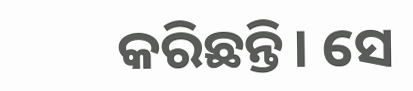କରିଛନ୍ତି। ସେ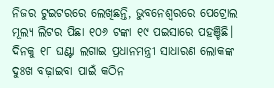ନିଜର ଟୁଇଟରରେ ଲେଖିଛନ୍ତି, ଭୁବନେଶ୍ବରରେ ପେଟ୍ରୋଲ ମୂଲ୍ୟ ଲିଟର ପିଛା ୧୦୬ ଟଙ୍କା ୧୯ ପଇସାରେ ପହଞ୍ଚିଛି। ଦିନକୁ ୧୮ ଘଣ୍ଟା ଲଗାଇ ପ୍ରଧାନମନ୍ତ୍ରୀ ସାଧାରଣ ଲୋକଙ୍କ ଦୁଃଖ ବଢ଼ାଇବା ପାଇଁ କଠିନ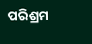ପରିଶ୍ରମ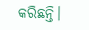କରିଛନ୍ତି।